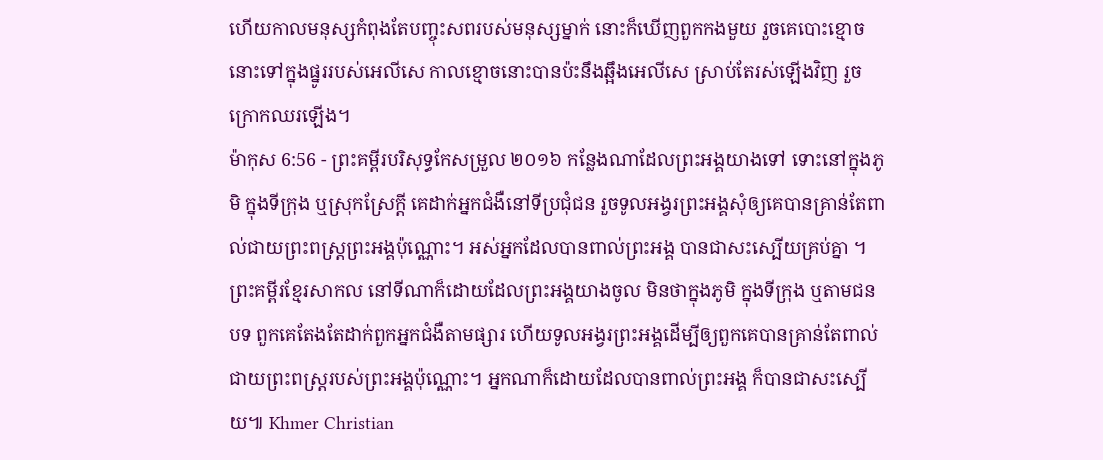ហើយកាលមនុស្សកំពុងតែបញ្ចុះសពរបស់មនុស្សម្នាក់ នោះក៏ឃើញពួកកងមួយ រួចគេបោះខ្មោចនោះទៅក្នុងផ្នូររបស់អេលីសេ កាលខ្មោចនោះបានប៉ះនឹងឆ្អឹងអេលីសេ ស្រាប់តែរស់ឡើងវិញ រួចក្រោកឈរឡើង។
ម៉ាកុស 6:56 - ព្រះគម្ពីរបរិសុទ្ធកែសម្រួល ២០១៦ កន្លែងណាដែលព្រះអង្គយាងទៅ ទោះនៅក្នុងភូមិ ក្នុងទីក្រុង ឬស្រុកស្រែក្តី គេដាក់អ្នកជំងឺនៅទីប្រជុំជន រួចទូលអង្វរព្រះអង្គសុំឲ្យគេបានគ្រាន់តែពាល់ជាយព្រះពស្ត្រព្រះអង្គប៉ុណ្ណោះ។ អស់អ្នកដែលបានពាល់ព្រះអង្គ បានជាសះស្បើយគ្រប់គ្នា ។ ព្រះគម្ពីរខ្មែរសាកល នៅទីណាក៏ដោយដែលព្រះអង្គយាងចូល មិនថាក្នុងភូមិ ក្នុងទីក្រុង ឬតាមជនបទ ពួកគេតែងតែដាក់ពួកអ្នកជំងឺតាមផ្សារ ហើយទូលអង្វរព្រះអង្គដើម្បីឲ្យពួកគេបានគ្រាន់តែពាល់ជាយព្រះពស្ត្ររបស់ព្រះអង្គប៉ុណ្ណោះ។ អ្នកណាក៏ដោយដែលបានពាល់ព្រះអង្គ ក៏បានជាសះស្បើយ៕ Khmer Christian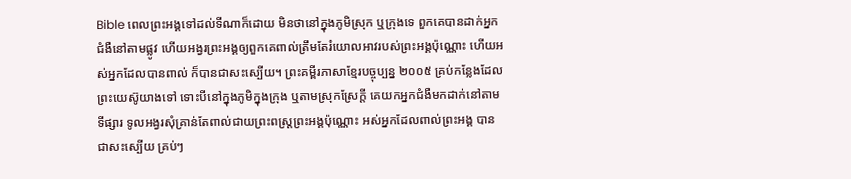Bible ពេលព្រះអង្គទៅដល់ទីណាក៏ដោយ មិនថានៅក្នុងភូមិស្រុក ឬក្រុងទេ ពួកគេបានដាក់អ្នកជំងឺនៅតាមផ្លូវ ហើយអង្វរព្រះអង្គឲ្យពួកគេពាល់ត្រឹមតែរំយោលអាវរបស់ព្រះអង្គប៉ុណ្ណោះ ហើយអស់អ្នកដែលបានពាល់ ក៏បានជាសះស្បើយ។ ព្រះគម្ពីរភាសាខ្មែរបច្ចុប្បន្ន ២០០៥ គ្រប់កន្លែងដែលព្រះយេស៊ូយាងទៅ ទោះបីនៅក្នុងភូមិក្នុងក្រុង ឬតាមស្រុកស្រែក្ដី គេយកអ្នកជំងឺមកដាក់នៅតាមទីផ្សារ ទូលអង្វរសុំគ្រាន់តែពាល់ជាយព្រះពស្ដ្រព្រះអង្គប៉ុណ្ណោះ អស់អ្នកដែលពាល់ព្រះអង្គ បានជាសះស្បើយ គ្រប់ៗ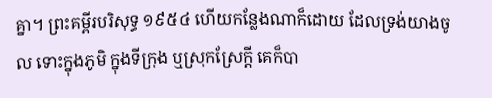គ្នា។ ព្រះគម្ពីរបរិសុទ្ធ ១៩៥៤ ហើយកន្លែងណាក៏ដោយ ដែលទ្រង់យាងចូល ទោះក្នុងភូមិ ក្នុងទីក្រុង ឬស្រុកស្រែក្តី គេក៏បា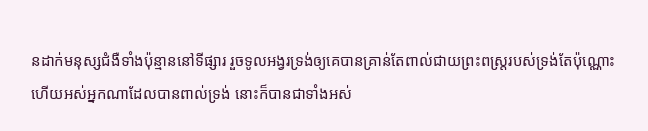នដាក់មនុស្សជំងឺទាំងប៉ុន្មាននៅទីផ្សារ រួចទូលអង្វរទ្រង់ឲ្យគេបានគ្រាន់តែពាល់ជាយព្រះពស្ត្ររបស់ទ្រង់តែប៉ុណ្ណោះ ហើយអស់អ្នកណាដែលបានពាល់ទ្រង់ នោះក៏បានជាទាំងអស់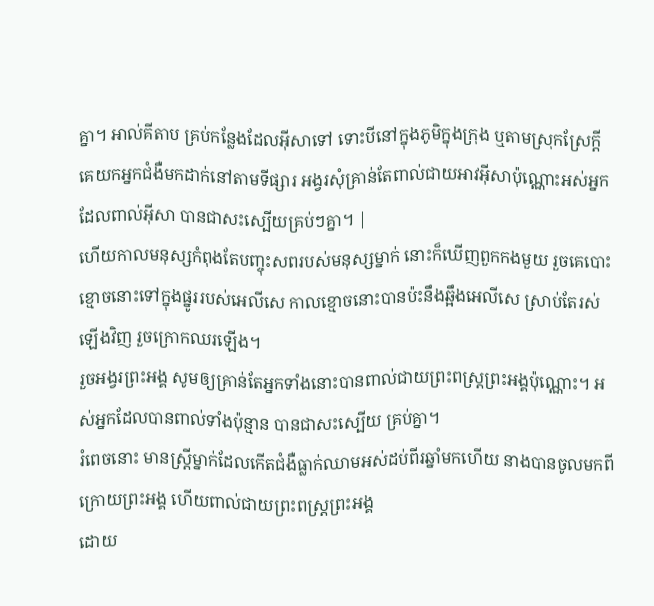គ្នា។ អាល់គីតាប គ្រប់កន្លែងដែលអ៊ីសាទៅ ទោះបីនៅក្នុងភូមិក្នុងក្រុង ឬតាមស្រុកស្រែក្ដី គេយកអ្នកជំងឺមកដាក់នៅតាមទីផ្សារ អង្វរសុំគ្រាន់តែពាល់ជាយអាវអ៊ីសាប៉ុណ្ណោះអស់អ្នកដែលពាល់អ៊ីសា បានជាសះស្បើយគ្រប់ៗគ្នា។ |
ហើយកាលមនុស្សកំពុងតែបញ្ចុះសពរបស់មនុស្សម្នាក់ នោះក៏ឃើញពួកកងមួយ រួចគេបោះខ្មោចនោះទៅក្នុងផ្នូររបស់អេលីសេ កាលខ្មោចនោះបានប៉ះនឹងឆ្អឹងអេលីសេ ស្រាប់តែរស់ឡើងវិញ រួចក្រោកឈរឡើង។
រួចអង្វរព្រះអង្គ សូមឲ្យគ្រាន់តែអ្នកទាំងនោះបានពាល់ជាយព្រះពស្ត្រព្រះអង្គប៉ុណ្ណោះ។ អស់អ្នកដែលបានពាល់ទាំងប៉ុន្មាន បានជាសះស្បើយ គ្រប់គ្នា។
រំពេចនោះ មានស្ត្រីម្នាក់ដែលកើតជំងឺធ្លាក់ឈាមអស់ដប់ពីរឆ្នាំមកហើយ នាងបានចូលមកពីក្រោយព្រះអង្គ ហើយពាល់ជាយព្រះពស្ត្រព្រះអង្គ
ដោយ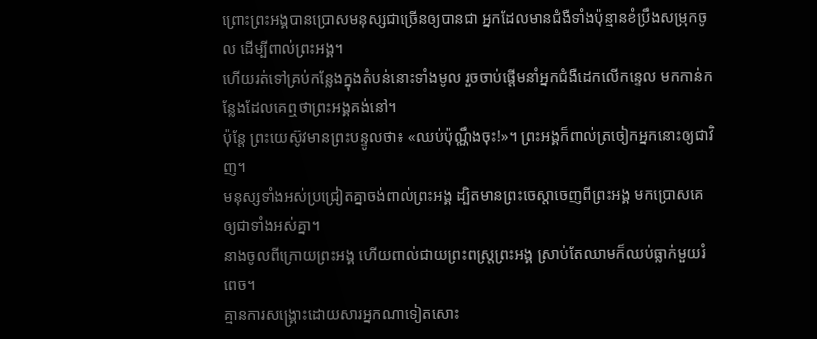ព្រោះព្រះអង្គបានប្រោសមនុស្សជាច្រើនឲ្យបានជា អ្នកដែលមានជំងឺទាំងប៉ុន្មានខំប្រឹងសម្រុកចូល ដើម្បីពាល់ព្រះអង្គ។
ហើយរត់ទៅគ្រប់កន្លែងក្នុងតំបន់នោះទាំងមូល រួចចាប់ផ្ដើមនាំអ្នកជំងឺដេកលើកន្ទេល មកកាន់កន្លែងដែលគេឮថាព្រះអង្គគង់នៅ។
ប៉ុន្តែ ព្រះយេស៊ូវមានព្រះបន្ទូលថា៖ «ឈប់ប៉ុណ្ណឹងចុះ!»។ ព្រះអង្គក៏ពាល់ត្រចៀកអ្នកនោះឲ្យជាវិញ។
មនុស្សទាំងអស់ប្រជ្រៀតគ្នាចង់ពាល់ព្រះអង្គ ដ្បិតមានព្រះចេស្តាចេញពីព្រះអង្គ មកប្រោសគេឲ្យជាទាំងអស់គ្នា។
នាងចូលពីក្រោយព្រះអង្គ ហើយពាល់ជាយព្រះពស្ត្រព្រះអង្គ ស្រាប់តែឈាមក៏ឈប់ធ្លាក់មួយរំពេច។
គ្មានការសង្គ្រោះដោយសារអ្នកណាទៀតសោះ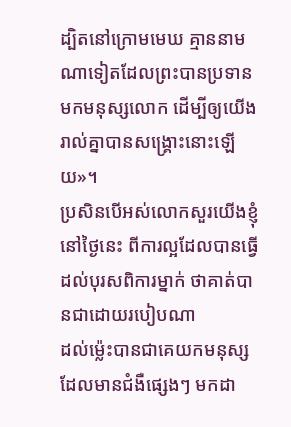ដ្បិតនៅក្រោមមេឃ គ្មាននាមណាទៀតដែលព្រះបានប្រទានមកមនុស្សលោក ដើម្បីឲ្យយើងរាល់គ្នាបានសង្គ្រោះនោះឡើយ»។
ប្រសិនបើអស់លោកសួរយើងខ្ញុំនៅថ្ងៃនេះ ពីការល្អដែលបានធ្វើដល់បុរសពិការម្នាក់ ថាគាត់បានជាដោយរបៀបណា
ដល់ម៉្លេះបានជាគេយកមនុស្សដែលមានជំងឺផ្សេងៗ មកដា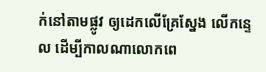ក់នៅតាមផ្លូវ ឲ្យដេកលើគ្រែស្នែង លើកន្ទេល ដើម្បីកាលណាលោកពេ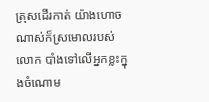ត្រុសដើរកាត់ យ៉ាងហោចណាស់ក៏ស្រមោលរបស់លោក បាំងទៅលើអ្នកខ្លះក្នុងចំណោម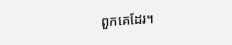ពួកគេដែរ។